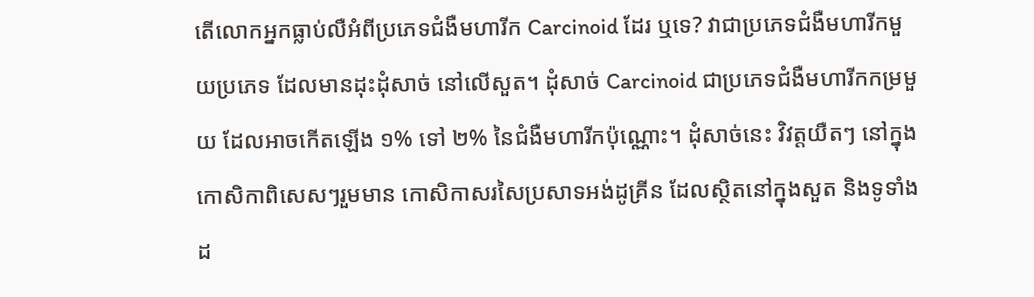តើលោកអ្នកធ្លាប់លឺអំពីប្រភេទជំងឺមហារីក Carcinoid ដែរ ឬទេ? វាជាប្រភេទជំងឺមហារីកមួយប្រភេទ ដែលមានដុះដុំសាច់ នៅលើសួត។ ដុំសាច់ Carcinoid ជាប្រភេទជំងឺមហារីកកម្រមួយ ដែលអាចកើតឡើង ១% ទៅ ២% នៃជំងឺមហារីកប៉ុណ្ណោះ។ ដុំសាច់នេះ វិវត្តយឺតៗ នៅក្នុងកោសិកាពិសេសៗរួមមាន កោសិកាសរសៃប្រសាទអង់ដូគ្រីន ដែលស្ថិតនៅក្នុងសួត និងទូទាំងដ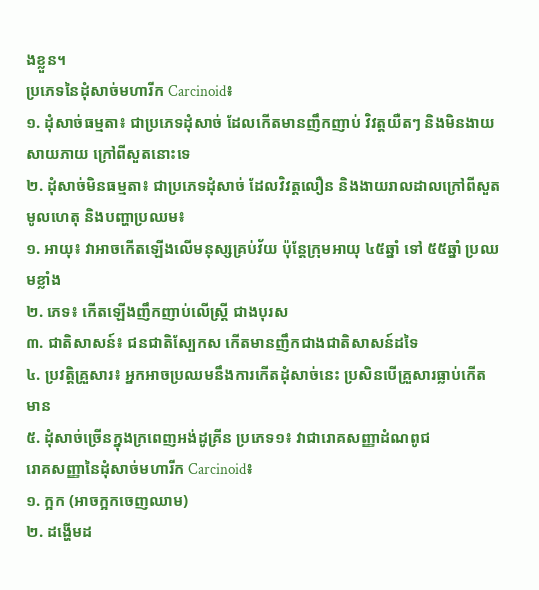ងខ្លួន។
ប្រភេទនៃដុំសាច់មហារីក Carcinoid៖
១. ដុំសាច់ធម្មតា៖ ជាប្រភេទដុំសាច់ ដែលកើតមានញឹកញាប់ វិវត្តយឺតៗ និងមិនងាយសាយភាយ ក្រៅពីសួតនោះទេ
២. ដុំសាច់មិនធម្មតា៖ ជាប្រភេទដុំសាច់ ដែលវិវត្តលឿន និងងាយរាលដាលក្រៅពីសួត
មូលហេតុ និងបញ្ហាប្រឈម៖
១. អាយុ៖ វាអាចកើតឡើងលើមនុស្សគ្រប់វ័យ ប៉ុន្តែក្រុមអាយុ ៤៥ឆ្នាំ ទៅ ៥៥ឆ្នាំ ប្រឈមខ្លាំង
២. ភេទ៖ កើតឡើងញឹកញាប់លើស្ត្រី ជាងបុរស
៣. ជាតិសាសន៍៖ ជនជាតិស្បែកស កើតមានញឹកជាងជាតិសាសន៍ដទៃ
៤. ប្រវត្តិគ្រួសារ៖ អ្នកអាចប្រឈមនឹងការកើតដុំសាច់នេះ ប្រសិនបើគ្រួសារធ្លាប់កើតមាន
៥. ដុំសាច់ច្រើនក្នុងក្រពេញអង់ដូគ្រីន ប្រភេទ១៖ វាជារោគសញ្ញាដំណពូជ
រោគសញ្ញានៃដុំសាច់មហារីក Carcinoid៖
១. ក្អក (អាចក្អកចេញឈាម)
២. ដង្ហើមដ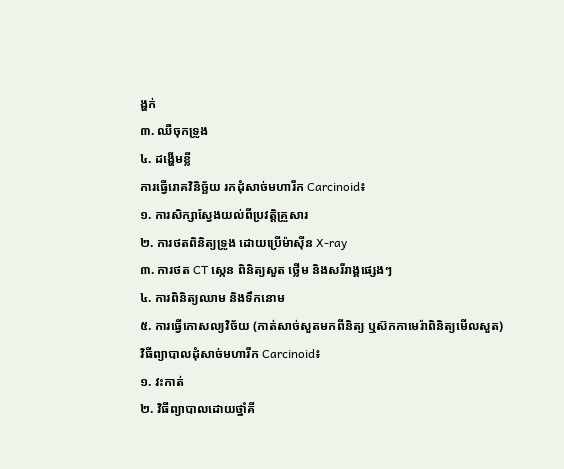ង្ហក់
៣. ឈឺចុកទ្រូង
៤. ដង្ហើមខ្លី
ការធ្វើរោគវិនិច្ឆ័យ រកដុំសាច់មហារីក Carcinoid៖
១. ការសិក្សាស្វែងយល់ពីប្រវត្តិគ្រួសារ
២. ការថតពិនិត្យទ្រូង ដោយប្រើម៉ាស៊ីន X-ray
៣. ការថត CT ស្កេន ពិនិត្យសួត ថ្លើម និងសរីរាង្គផ្សេងៗ
៤. ការពិនិត្យឈាម និងទឹកនោម
៥. ការធ្វើកោសល្យវិច័យ (កាត់សាច់សួតមកពីនិត្យ ឬស៊កកាមេរ៉ាពិនិត្យមើលសួត)
វិធីព្យាបាលដុំសាច់មហារីក Carcinoid៖
១. វះកាត់
២. វិធីព្យាបាលដោយថ្នាំគី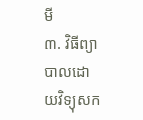មី
៣. វិធីព្យាបាលដោយវិទ្យុសក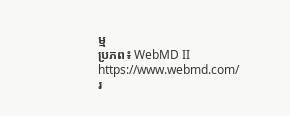ម្ម
ប្រភព៖ WebMD II https://www.webmd.com/
រ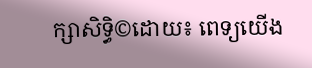ក្សាសិទ្ធិ©ដោយ៖ ពេទ្យយើង